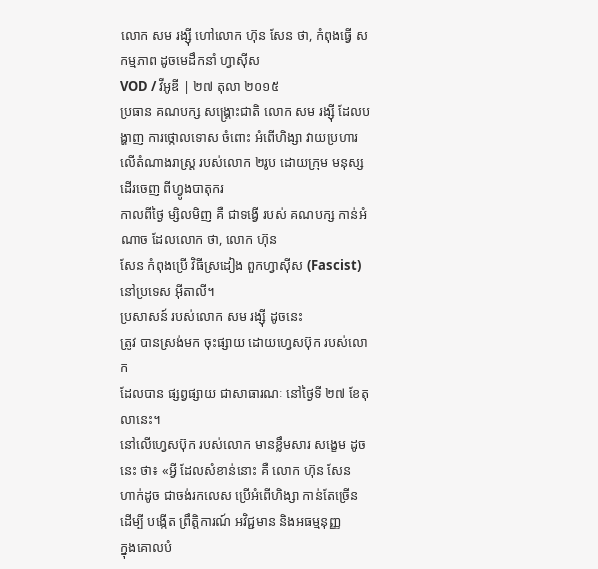លោក សម រង្ស៊ី ហៅលោក ហ៊ុន សែន ថា, កំពុងធ្វើ សកម្មភាព ដូចមេដឹកនាំ ហ្វាស៊ីស
VOD / វីអូឌី | ២៧ តុលា ២០១៥
ប្រធាន គណបក្ស សង្គ្រោះជាតិ លោក សម រង្ស៊ី ដែលបង្ហាញ ការថ្កោលទោស ចំពោះ អំពើហិង្សា វាយប្រហារ លើតំណាងរាស្ត្រ របស់លោក ២រូប ដោយក្រុម មនុស្ស ដើរចេញ ពីហ្វូងបាតុករ
កាលពីថ្ងៃ ម្សិលមិញ គឺ ជាទង្វើ របស់ គណបក្ស កាន់អំណាច ដែលលោក ថា, លោក ហ៊ុន
សែន កំពុងប្រើ វិធីស្រដៀង ពួកហ្វាស៊ីស (Fascist)
នៅប្រទេស អ៊ីតាលី។
ប្រសាសន៍ របស់លោក សម រង្ស៊ី ដូចនេះ
ត្រូវ បានស្រង់មក ចុះផ្សាយ ដោយហ្វេសប៊ុក របស់លោក
ដែលបាន ផ្សព្វផ្សាយ ជាសាធារណៈ នៅថ្ងៃទី ២៧ ខែតុលានេះ។
នៅលើហ្វេសប៊ុក របស់លោក មានខ្លឹមសារ សង្ខេម ដូចនេះ ថា៖ «អ្វី ដែលសំខាន់នោះ គឺ លោក ហ៊ុន សែន
ហាក់ដូច ជាចង់រកលេស ប្រើអំពើហិង្សា កាន់តែច្រើន
ដើម្បី បង្កើត ព្រឹត្តិការណ៍ អវិជ្ជមាន និងអធម្មនុញ្ញ
ក្នុងគោលបំ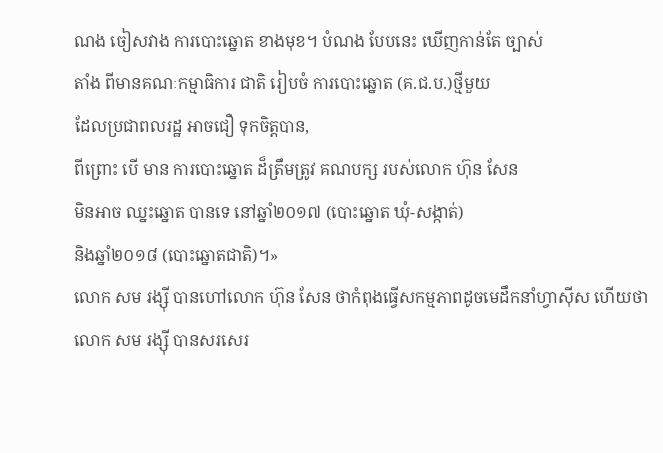ណង ចៀសវាង ការបោះឆ្នោត ខាងមុខ។ បំណង បែបនេះ ឃើញកាន់តែ ច្បាស់
តាំង ពីមានគណៈកម្មាធិការ ជាតិ រៀបចំ ការបោះឆ្នោត (គ.ជ.ប.)ថ្មីមួយ
ដែលប្រជាពលរដ្ឋ អាចជឿ ទុកចិត្តបាន,
ពីព្រោះ បើ មាន ការបោះឆ្នោត ដ៏ត្រឹមត្រូវ គណបក្ស របស់លោក ហ៊ុន សែន
មិនអាច ឈ្នះឆ្នោត បានទេ នៅឆ្នាំ២០១៧ (បោះឆ្នោត ឃុំ-សង្កាត់)
និងឆ្នាំ២០១៨ (បោះឆ្នោតជាតិ)។»
លោក សម រង្ស៊ី បានហៅលោក ហ៊ុន សែន ថាកំពុងធ្វើសកម្មភាពដូចមេដឹកនាំហ្វាស៊ីស ហើយថាលោក សម រង្ស៊ី បានសរសេរ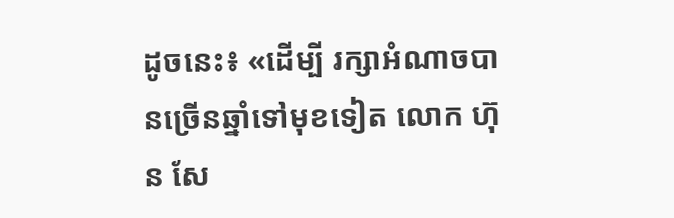ដូចនេះ៖ «ដើម្បី រក្សាអំណាចបានច្រើនឆ្នាំទៅមុខទៀត លោក ហ៊ុន សែ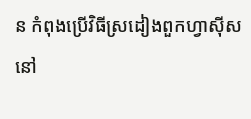ន កំពុងប្រើវិធីស្រដៀងពួកហ្វាស៊ីស នៅ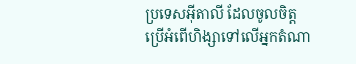ប្រទេសអ៊ីតាលី ដែលចូលចិត្តប្រើអំពើហិង្សាទៅលើអ្នកតំណា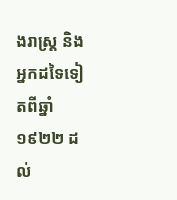ងរាស្ត្រ និងអ្នកដទៃទៀតពីឆ្នាំ១៩២២ ដល់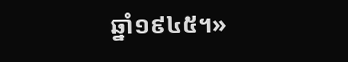ឆ្នាំ១៩៤៥។»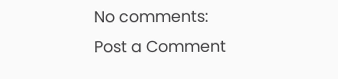No comments:
Post a Comment